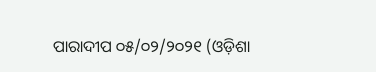ପାରାଦୀପ ୦୫/୦୨/୨୦୨୧ (ଓଡ଼ିଶା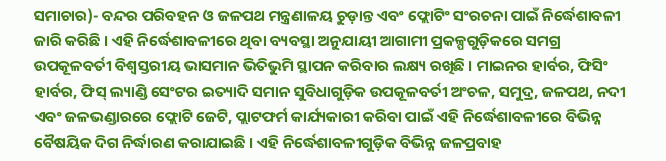ସମାଚାର)- ବନ୍ଦର ପରିବହନ ଓ ଜଳପଥ ମନ୍ତ୍ରଣାଳୟ ଚୁଡ଼ାନ୍ତ ଏବଂ ଫ୍ଲୋଟିଂ ସଂରଚନା ପାଇଁ ନିର୍ଦ୍ଧେଶାବଳୀ ଜାରି କରିଛି । ଏହି ନିର୍ଦ୍ଧେଶାବଳୀରେ ଥିବା ବ୍ୟବସ୍ଥା ଅନୁଯାୟୀ ଆଗାମୀ ପ୍ରକଳ୍ପଗୁଡ଼ିକରେ ସମଗ୍ର ଉପକୂଳବର୍ତୀ ବିଶ୍ୱସ୍ତରୀୟ ଭାସମାନ ଭିତିଭୁମି ସ୍ଥାପନ କରିବାର ଲକ୍ଷ୍ୟ ରଖିଛି । ମାଇନର ହାର୍ବର, ଫିସିଂ ହାର୍ବର, ଫିସ୍ ଲ୍ୟାଣ୍ଡି ସେଂଟର ଇତ୍ୟାଦି ସମାନ ସୁବିଧାଗୁଡ଼ିକ ଉପକୂଳବର୍ତୀ ଅଂଚଳ, ସମୁଦ୍ର, ଜଳପଥ, ନଦୀ ଏବଂ ଜଳଭଣ୍ଡାରରେ ଫ୍ଲୋଟି ଜେଟି, ପ୍ଲାଟଫର୍ମ କାର୍ଯ୍ୟକାରୀ କରିବା ପାଇଁ ଏହି ନିର୍ଦ୍ଧେଶାବଳୀରେ ବିଭିନ୍ନ ବୈଷୟିକ ଦିଗ ନିର୍ଦ୍ଧାରଣ କରାଯାଇଛି । ଏହି ନିର୍ଦ୍ଧେଶାବଳୀଗୁଡ଼ିକ ବିଭିନ୍ନ ଜଳପ୍ରବାହ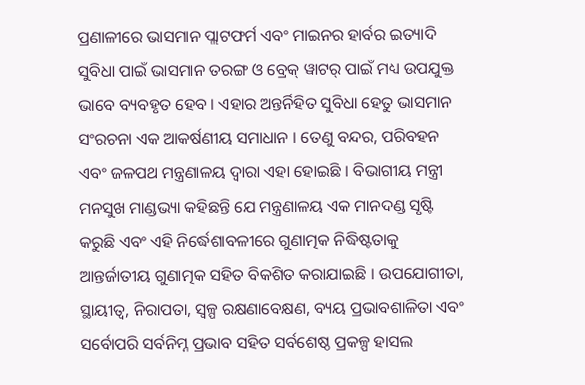ପ୍ରଣାଳୀରେ ଭାସମାନ ପ୍ଲାଟଫର୍ମ ଏବଂ ମାଇନର ହାର୍ବର ଇତ୍ୟାଦି ସୁବିଧା ପାଇଁ ଭାସମାନ ତରଙ୍ଗ ଓ ବ୍ରେକ୍ ୱାଟର୍ ପାଇଁ ମଧ୍ୟ ଉପଯୁକ୍ତ ଭାବେ ବ୍ୟବହୃତ ହେବ । ଏହାର ଅନ୍ତର୍ନିହିତ ସୁବିଧା ହେତୁ ଭାସମାନ ସଂରଚନା ଏକ ଆକର୍ଷଣୀୟ ସମାଧାନ । ତେଣୁ ବନ୍ଦର, ପରିବହନ ଏବଂ ଜଳପଥ ମନ୍ତ୍ରଣାଳୟ ଦ୍ୱାରା ଏହା ହୋଇଛି । ବିଭାଗୀୟ ମନ୍ତ୍ରୀ ମନସୁଖ ମାଣ୍ଡଭ୍ୟା କହିଛନ୍ତି ଯେ ମନ୍ତ୍ରଣାଳୟ ଏକ ମାନଦଣ୍ଡ ସୃଷ୍ଟି କରୁଛି ଏବଂ ଏହି ନିର୍ଦ୍ଧେଶାବଳୀରେ ଗୁଣାତ୍ମକ ନିଦ୍ଧିଷ୍ଟତାକୁ ଆନ୍ତର୍ଜାତୀୟ ଗୁଣାତ୍ମକ ସହିତ ବିକଶିତ କରାଯାଇଛି । ଉପଯୋଗୀତା, ସ୍ଥାୟୀତ୍ୱ, ନିରାପତା, ସ୍ୱଳ୍ପ ରକ୍ଷଣାବେକ୍ଷଣ, ବ୍ୟୟ ପ୍ରଭାବଶାଳିତା ଏବଂ ସର୍ବୋପରି ସର୍ବନିମ୍ନ ପ୍ରଭାବ ସହିତ ସର୍ବଶେଷ୍ଠ ପ୍ରକଳ୍ପ ହାସଲ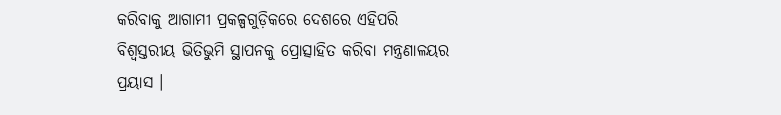କରିବାକୁ ଆଗାମୀ ପ୍ରକଳ୍ପଗୁଡ଼ିକରେ ଦେଶରେ ଏହିପରି ବିଶ୍ୱସ୍ତରୀୟ ଭିତିଭୁମି ସ୍ଥାପନକୁ ପ୍ରୋତ୍ସାହିତ କରିବା ମନ୍ତ୍ରଣାଳୟର ପ୍ରୟାସ ।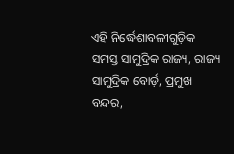ଏହି ନିର୍ଦ୍ଧେଶାବଳୀଗୁଡ଼ିକ ସମସ୍ତ ସାମୁଦ୍ରିକ ରାଜ୍ୟ, ରାଜ୍ୟ ସାମୁଦ୍ରିକ ବୋର୍ଡ଼, ପ୍ରମୁଖ ବନ୍ଦର,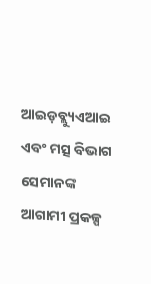ଆଇଡ଼ବ୍ଲ୍ୟୁଏଆଇ ଏବଂ ମତ୍ସ ବିଭାଗ ସେମାନଙ୍କ ଆଗାମୀ ପ୍ରକଳ୍ପ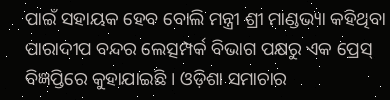ପାଇଁ ସହାୟକ ହେବ ବୋଲି ମନ୍ତ୍ରୀ ଶ୍ରୀ ମାଣ୍ଡଭ୍ୟା କହିଥିବା ପାରାଦୀପ ବନ୍ଦର ଲେତ୍ସମ୍ପର୍କ ବିଭାଗ ପକ୍ଷରୁ ଏକ ପ୍ରେସ୍ ବିଜ୍ଞପ୍ତିରେ କୁହାଯାଇଛି । ଓଡ଼ିଶା ସମାଚାର